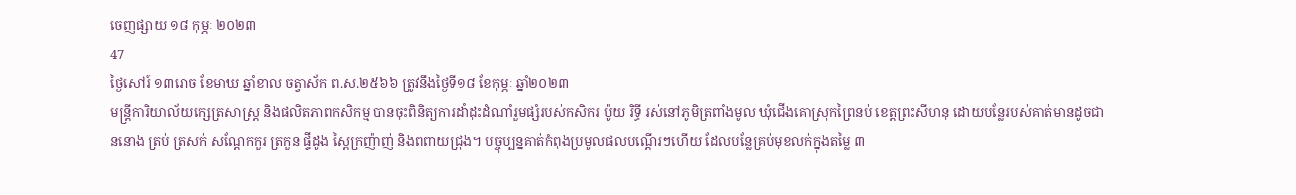ចេញផ្សាយ ១៨ កុម្ភៈ ២០២៣
47
ថ្ងៃសៅរ៍ ១៣រោច ខែមាឃ ឆ្នាំខាល ចត្វាស័ក ព.ស.២៥៦៦ ត្រូវនឹងថ្ងៃទី១៨ ខែកុម្ភៈ ឆ្នាំ២០២៣
មន្ត្រីការិយាល័យក្សេត្រសាស្ត្រ និងផលិតភាពកសិកម្ម បានចុះពិនិត្យការដាំដុះដំណាំរួមផ្សំរបស់កសិករ ប៉ូយ រិទ្ធី រស់នៅភូមិត្រពាំងមូល ឃុំជើងគោស្រុកព្រៃនប់ ខេត្តព្រះសីហនុ ដោយបន្លែរបស់គាត់មានដូចជា ននោង ត្រប់ ត្រសក់ សណ្តែកកួរ ត្រកួន ផ្ទីដូង ស្ពៃក្រញ៉ាញ់ និងពពាយជ្រុង។ បច្ចុប្បន្នគាត់កំពុងប្រមូលផលបណ្តើរៗហើយ ដែលបន្លែគ្រប់មុខលក់ក្នុងតម្លៃ ៣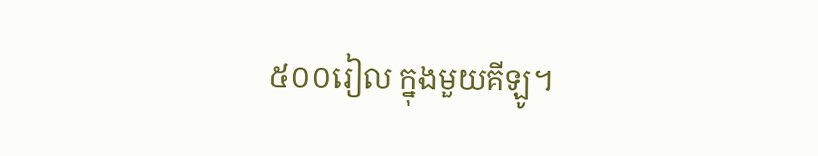៥០០រៀល ក្នុងមួយគីឡូ។